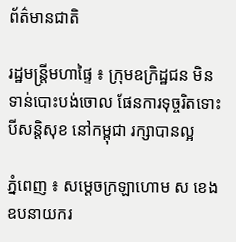ព័ត៌មានជាតិ

រដ្ឋមន្ដ្រីមហាផ្ទៃ ៖ ក្រុមឧក្រិដ្ឋជន មិនទាន់បោះបង់ចោល ផែនការទុច្ចរិតទោះបីសន្ដិសុខ នៅកម្ពុជា រក្សាបានល្អ

ភ្នំពេញ ៖ សម្ដេចក្រឡាហោម ស ខេង ឧបនាយករ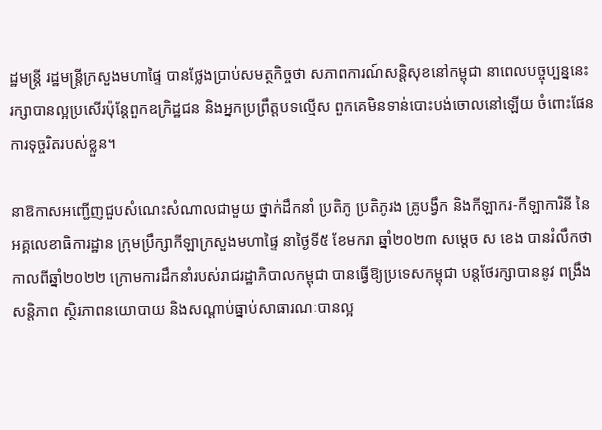ដ្ឋមន្ដ្រី រដ្ឋមន្ដ្រីក្រសួងមហាផ្ទៃ បានថ្លែងប្រាប់សមត្ថកិច្ចថា សភាពការណ៍សន្ដិសុខនៅកម្ពុជា នាពេលបច្ចុប្បន្ននេះ រក្សាបានល្អប្រសើរប៉ុន្ដែពួកឧក្រិដ្ឋជន និងអ្នកប្រព្រឹត្តបទល្មើស ពួកគេមិនទាន់បោះបង់ចោលនៅឡើយ ចំពោះផែនការទុច្ចរិតរបស់ខ្លួន។

នាឱកាសអញ្ជើញជួបសំណេះសំណាលជាមួយ ថ្នាក់ដឹកនាំ ប្រតិភូ ប្រតិភូរង គ្រូបង្វឹក និងកីឡាករ-កីឡាការិនី នៃអគ្គលេខាធិការដ្ឋាន ក្រុមប្រឹក្សាកីឡាក្រសួងមហាផ្ទៃ នាថ្ងៃទី៥ ខែមករា ឆ្នាំ២០២៣ សម្ដេច ស ខេង បានរំលឹកថា កាលពីឆ្នាំ២០២២ ក្រោមការដឹកនាំរបស់រាជរដ្ឋាភិបាលកម្ពុជា បានធ្វើឱ្យប្រទេសកម្ពុជា បន្ដថែរក្សាបាននូវ ពង្រឹងសន្ដិភាព ស្ថិរភាពនយោបាយ និងសណ្ដាប់ធ្នាប់សាធារណៈបានល្អ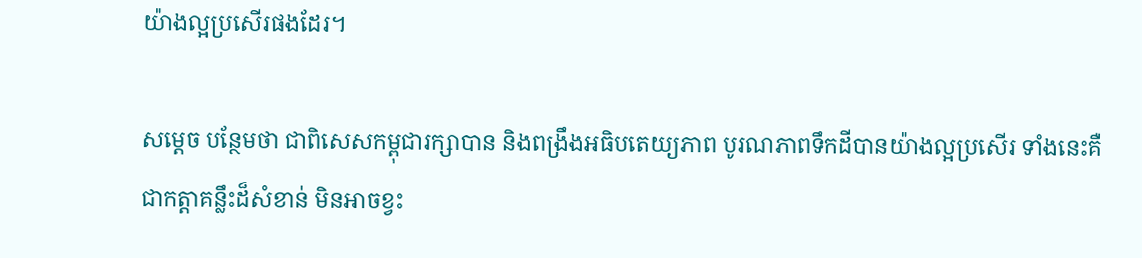យ៉ាងល្អប្រសើរផងដែរ។

សម្ដេច បន្ថែមថា ជាពិសេសកម្ពុជារក្សាបាន និងពង្រឹងអធិបតេយ្យភាព បូរណភាពទឹកដីបានយ៉ាងល្អប្រសើរ ទាំងនេះគឺជាកត្តាគន្លឹះដ៏សំខាន់ មិនអាចខ្វះ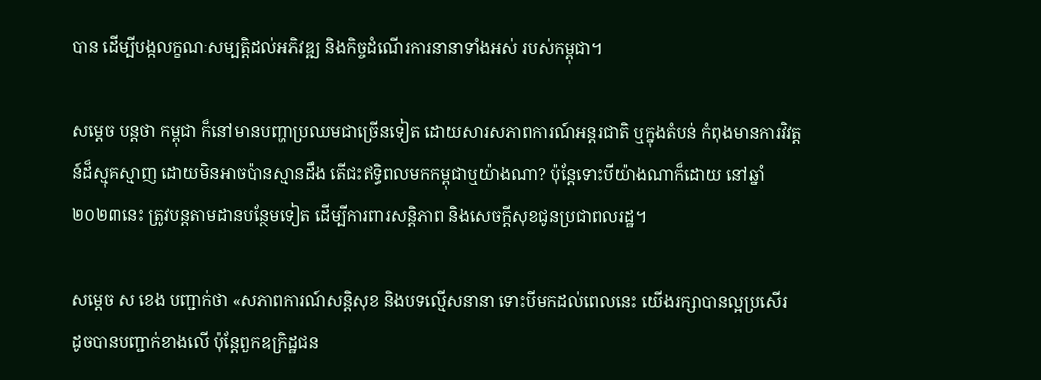បាន ដើម្បីបង្កលក្ខណៈសម្បត្តិដល់អភិវឌ្ឍ និងកិច្ចដំណើរការនានាទាំងអស់ របស់កម្ពុជា។

សម្ដេច បន្ដថា កម្ពុជា ក៏នៅមានបញ្ហាប្រឈមជាច្រើនទៀត ដោយសារសភាពការណ៍អន្ដរជាតិ ឬក្នុងតំបន់ កំពុងមានការវិវត្តន៍ដ៏ស្មុគស្មាញ ដោយមិនអាចប៉ានស្មានដឹង តើជះឥទ្ធិពលមកកម្ពុជាឬយ៉ាងណា? ប៉ុន្ដែទោះបីយ៉ាងណាក៏ដោយ នៅឆ្នាំ២០២៣នេះ ត្រូវបន្ដតាមដានបន្ថែមទៀត ដើម្បីការពារសន្ដិភាព និងសេចក្ដីសុខជូនប្រជាពលរដ្ឋ។

សម្ដេច ស ខេង បញ្ជាក់ថា «សភាពការណ៍សន្ដិសុខ និងបទល្មើសនានា ទោះបីមកដល់ពេលនេះ យើងរក្សាបានល្អប្រសើរ ដូចបានបញ្ជាក់ខាងលើ ប៉ុន្ដែពួកឧក្រិដ្ឋជន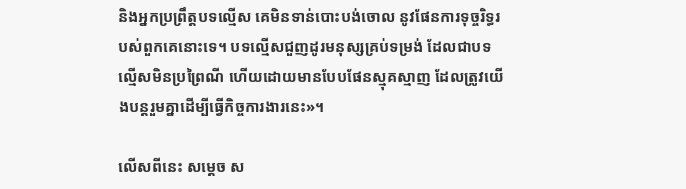និងអ្នកប្រព្រឹត្តបទល្មើស គេមិនទាន់បោះបង់ចោល នូវផែនការទុច្ចរិទ្ធរបស់ពួកគេនោះទេ។ បទល្មើសជួញដូរមនុស្សគ្រប់ទម្រង់ ដែលជាបទល្មើសមិនប្រព្រៃណី ហើយដោយមានបែបផែនស្មុគស្មាញ ដែលត្រូវយើងបន្ដរួមគ្នាដើម្បីធ្វើកិច្ចការងារនេះ»។

លើសពីនេះ សម្ដេច ស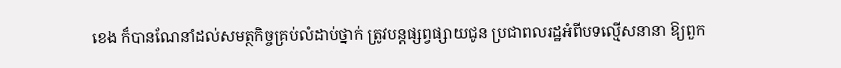ខេង ក៏បានណែនាំដល់សមត្ថកិច្ចគ្រប់លំដាប់ថ្នាក់ ត្រូវបន្ដផ្សព្វផ្សាយជូន ប្រជាពលរដ្ឋអំពីបទល្មើសនានា ឱ្យពួក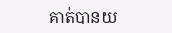គាត់បានយ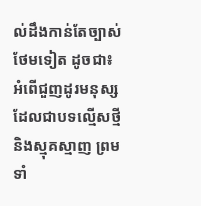ល់ដឹងកាន់តែច្បាស់ថែមទៀត ដូចជា៖ អំពើជួញដូរមនុស្ស ដែលជាបទល្មើសថ្មី និងស្មុគស្មាញ ព្រមទាំ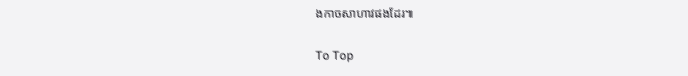ងកាចសាហាវផងដែរ៕

To Top